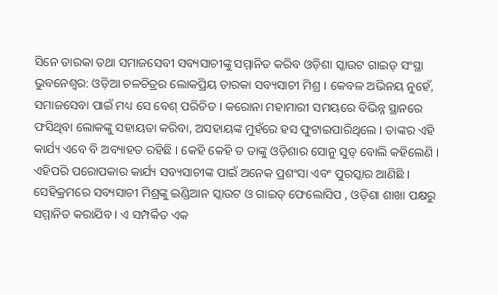ସିନେ ତାରକା ତଥା ସମାଜସେବୀ ସବ୍ୟସାଚୀଙ୍କୁ ସମ୍ମାନିତ କରିବ ଓଡ଼ିଶା ସ୍କାଉଟ ଗାଇଡ୍ ସଂସ୍ଥା
ଭୁବନେଶ୍ୱର: ଓଡ଼ିଆ ଚଳଚିତ୍ରର ଲୋକପ୍ରିୟ ତାରକା ସବ୍ୟସାଚୀ ମିଶ୍ର । କେବଳ ଅଭିନୟ ନୁହେଁ, ସମାଜସେବା ପାଇଁ ମଧ୍ୟ ସେ ବେଶ୍ ପରିଚିତ । କରୋନା ମହାମାରୀ ସମୟରେ ବିଭିନ୍ନ ସ୍ଥାନରେ ଫସିଥିବା ଲୋକଙ୍କୁ ସହାୟତା କରିବା, ଅସହାୟଙ୍କ ମୁହଁରେ ହସ ଫୁଟାଇପାରିଥିଲେ । ତାଙ୍କର ଏହି କାର୍ଯ୍ୟ ଏବେ ବି ଅବ୍ୟାହତ ରହିଛି । କେହି କେହି ତ ତାଙ୍କୁ ଓଡ଼ିଶାର ସୋନୁ ସୁଡ୍ ବୋଲି କହିଲେଣି । ଏହିପରି ପରୋପକାର କାର୍ଯ୍ୟ ସବ୍ୟସାଚୀଙ୍କ ପାଇଁ ଅନେକ ପ୍ରଶଂସା ଏବଂ ପୁରସ୍କାର ଆଣିଛି ।
ସେହିକ୍ରମରେ ସବ୍ୟସାଚୀ ମିଶ୍ରଙ୍କୁ ଇଣ୍ଡିଆନ ସ୍କାଉଟ ଓ ଗାଇଡ୍ ଫେଲୋସିପ , ଓଡ଼ିଶା ଶାଖା ପକ୍ଷରୁ ସମ୍ମାନିତ କରାଯିବ । ଏ ସମ୍ପର୍କିତ ଏକ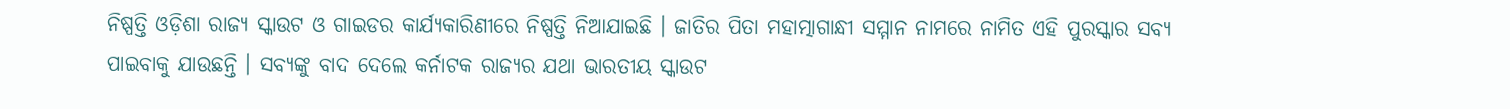ନିଷ୍ପତ୍ତି ଓଡ଼ିଶା ରାଜ୍ୟ ସ୍କାଉଟ ଓ ଗାଇଡର କାର୍ଯ୍ୟକାରିଣୀରେ ନିଷ୍ପତ୍ତି ନିଆଯାଇଛି । ଜାତିର ପିତା ମହାତ୍ମାଗାନ୍ଧୀ ସମ୍ମାନ ନାମରେ ନାମିତ ଏହି ପୁରସ୍କାର ସବ୍ୟ ପାଇବାକୁ ଯାଉଛନ୍ତି । ସବ୍ୟଙ୍କୁ ବାଦ ଦେଲେ କର୍ନାଟକ ରାଜ୍ୟର ଯଥା ଭାରତୀୟ ସ୍କାଉଟ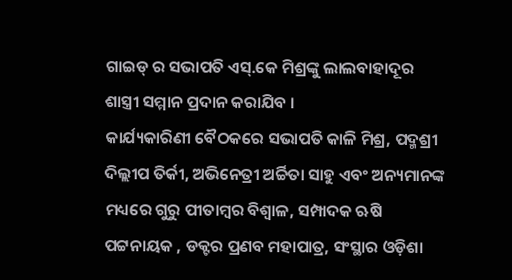ଗାଇଡ୍ ର ସଭାପତି ଏସ୍.କେ ମିଶ୍ରଙ୍କୁ ଲାଲବାହାଦୂର ଶାସ୍ତ୍ରୀ ସମ୍ମାନ ପ୍ରଦାନ କରାଯିବ ।
କାର୍ଯ୍ୟକାରିଣୀ ବୈଠକରେ ସଭାପତି କାଳି ମିଶ୍ର, ପଦ୍ମଶ୍ରୀ ଦିଲ୍ଲୀପ ତିର୍କୀ, ଅଭିନେତ୍ରୀ ଅର୍ଚ୍ଚିତା ସାହୁ ଏବଂ ଅନ୍ୟମାନଙ୍କ ମଧ୍ୟରେ ଗୁରୁ ପୀତାମ୍ବର ବିଶ୍ୱାଳ, ସମ୍ପାଦକ ଋଷି ପଟ୍ଟନାୟକ , ଡକ୍ଟର ପ୍ରଣବ ମହାପାତ୍ର, ସଂସ୍ଥାର ଓଡ଼ିଶା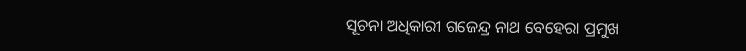ସୂଚନା ଅଧିକାରୀ ଗଜେନ୍ଦ୍ର ନାଥ ବେହେରା ପ୍ରମୁଖ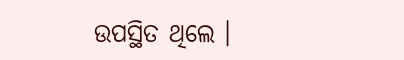ଉପସ୍ଥିତ ଥିଲେ ।